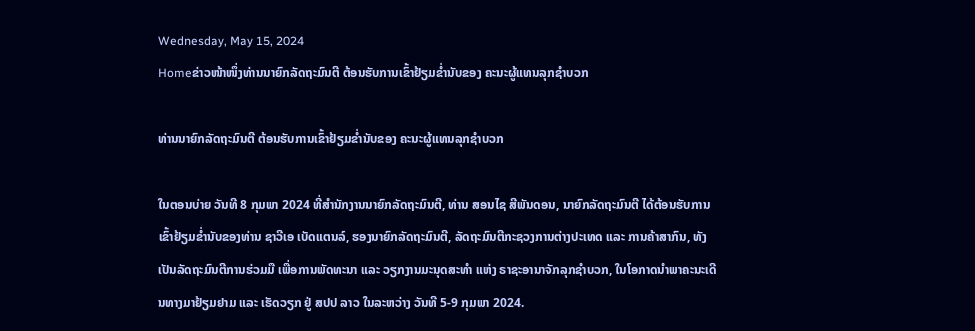Wednesday, May 15, 2024
Homeຂ່າວໜ້າໜຶ່ງທ່ານນາຍົກລັດຖະມົນຕີ ຕ້ອນຮັບການເຂົ້າຢ້ຽມຂໍ່ານັບຂອງ ຄະນະຜູ້ແທນລຸກຊໍາບວກ

ທ່ານນາຍົກລັດຖະມົນຕີ ຕ້ອນຮັບການເຂົ້າຢ້ຽມຂໍ່ານັບຂອງ ຄະນະຜູ້ແທນລຸກຊໍາບວກ

ໃນຕອນບ່າຍ ວັນທີ 8 ກຸມພາ 2024 ທີ່ສໍານັກງານນາຍົກລັດຖະມົນຕີ, ທ່ານ ສອນໄຊ ສີພັນດອນ, ນາຍົກລັດຖະມົນຕີ ໄດ້ຕ້ອນຮັບການເຂົ້າຢ້ຽມຂໍ່ານັບຂອງທ່ານ ຊາວີເອ ເບັດແຕນລ໌, ຮອງນາຍົກລັດຖະມົນຕີ, ລັດຖະມົນຕີກະຊວງການຕ່າງປະເທດ ແລະ ການຄ້າສາກົນ, ທັງເປັນລັດຖະມົນຕີການຮ່ວມມື ເພື່ອການພັດທະນາ ແລະ ວຽກງານມະນຸດສະທໍາ ແຫ່ງ ຣາຊະອານາຈັກລຸກຊໍາບວກ, ໃນໂອກາດນໍາພາຄະນະເດີນທາງມາຢ້ຽມຢາມ ແລະ ເຮັດວຽກ ຢູ່ ສປປ ລາວ ໃນລະຫວ່າງ ວັນທີ 5-9 ກຸມພາ 2024.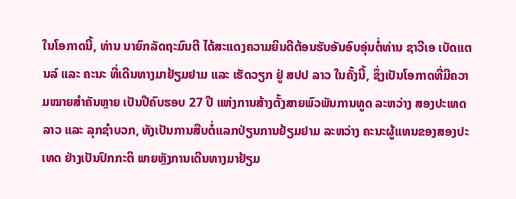ໃນໂອກາດນີ້, ທ່ານ ນາຍົກລັດຖະມົນຕີ ໄດ້ສະແດງຄວາມຍິນດີຕ້ອນຮັບອັນອົບອຸ່ນຕໍ່ທ່ານ ຊາວີເອ ເບັດແຕນລ໌ ແລະ ຄະນະ ທີ່ເດີນທາງມາຢ້ຽມຢາມ ແລະ ເຮັດວຽກ ຢູ່ ສປປ ລາວ ໃນຄັ້ງນີ້, ຊຶ່ງເປັນໂອກາດທີ່ມີຄວາມໝາຍສໍາຄັນຫຼາຍ ເປັນປີຄົບຮອບ 27 ປີ ແຫ່ງການສ້າງຕັ້ງສາຍພົວພັນການທູດ ລະຫວ່າງ ສອງປະເທດ ລາວ ແລະ ລຸກຊໍາບວກ, ທັງເປັນການສືບຕໍ່ແລກປ່ຽນການຢ້ຽມຢາມ ລະຫວ່າງ ຄະນະຜູ້ແທນຂອງສອງປະເທດ ຢ່າງເປັນປົກກະຕິ ພາຍຫຼັງການເດີນທາງມາຢ້ຽມ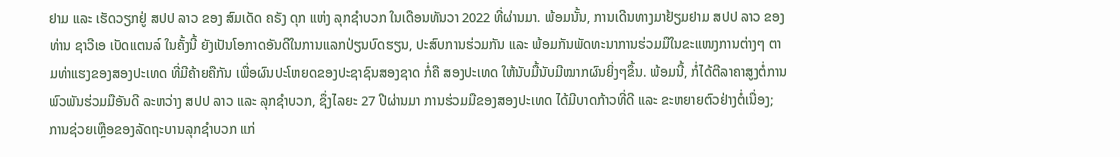ຢາມ ແລະ ເຮັດວຽກຢູ່ ສປປ ລາວ ຂອງ ສົມເດັດ ຄຣັງ ດຸກ ແຫ່ງ ລຸກຊໍາບວກ ໃນເດືອນທັນວາ 2022 ທີ່ຜ່ານມາ. ພ້ອມນັ້ນ, ການເດີນທາງມາຢ້ຽມຢາມ ສປປ ລາວ ຂອງທ່ານ ຊາວີເອ ເບັດແຕນລ໌ ໃນຄັ້ງນີ້ ຍັງເປັນໂອກາດອັນດີໃນການແລກປ່ຽນບົດຮຽນ, ປະສົບການຮ່ວມກັນ ແລະ ພ້ອມກັນພັດທະນາການຮ່ວມມືໃນຂະແໜງການຕ່າງໆ ຕາມທ່າແຮງຂອງສອງປະເທດ ທີ່ມີຄ້າຍຄືກັນ ເພື່ອຜົນປະໂຫຍດຂອງປະຊາຊົນສອງຊາດ ກໍ່ຄື ສອງປະເທດ ໃຫ້ນັບມື້ນັບມີໝາກຜົນຍິ່ງໆຂຶ້ນ. ພ້ອມນີ້, ກໍ່ໄດ້ຕີລາຄາສູງຕໍ່ການພົວພັນຮ່ວມມືອັນດີ ລະຫວ່າງ ສປປ ລາວ ແລະ ລຸກຊຳບວກ, ຊຶ່ງໄລຍະ 27 ປີຜ່ານມາ ການຮ່ວມມືຂອງສອງປະເທດ ໄດ້ມີບາດກ້າວທີ່ດີ ແລະ ຂະຫຍາຍຕົວຢ່າງຕໍ່ເນື່ອງ; ການຊ່ວຍເຫຼືອຂອງລັດຖະບານລຸກຊຳບວກ ແກ່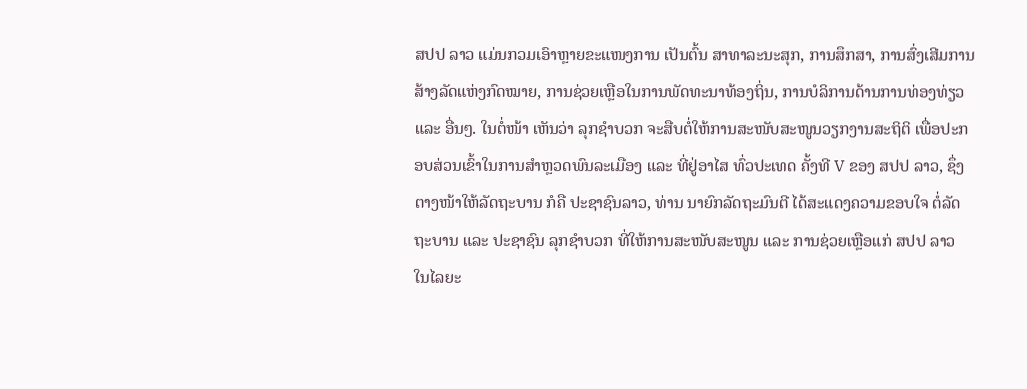ສປປ ລາວ ແມ່ນກວມເອົາຫຼາຍຂະແໜງການ ເປັນຕົ້ນ ສາທາລະນະສຸກ, ການສຶກສາ, ການສົ່ງເສີມການສ້າງລັດແຫ່ງກົດໝາຍ, ການຊ່ວຍເຫຼືອໃນການພັດທະນາທ້ອງຖິ່ນ, ການບໍລິການດ້ານການທ່ອງທ່ຽວ ແລະ ອື່ນໆ. ໃນຕໍ່ໜ້າ ເຫັນວ່າ ລຸກຊຳບວກ ຈະສືບຕໍ່ໃຫ້ການສະໜັບສະໜູນວຽກງານສະຖິຕິ ເພື່ອປະກອບສ່ວນເຂົ້າໃນການສຳຫຼວດພົນລະເມືອງ ແລະ ທີ່ຢູ່ອາໄສ ທົ່ວປະເທດ ຄັ້ງທີ V ຂອງ ສປປ ລາວ, ຊຶ່ງຕາງໜ້າໃຫ້ລັດຖະບານ ກໍຄື ປະຊາຊົນລາວ, ທ່ານ ນາຍົກລັດຖະມົນຕີ ໄດ້ສະແດງຄວາມຂອບໃຈ ຕໍ່ລັດຖະບານ ແລະ ປະຊາຊົນ ລຸກຊໍາບວກ ທີ່ໃຫ້ການສະໜັບສະໜູນ ແລະ ການຊ່ວຍເຫຼືອແກ່ ສປປ ລາວ ໃນໄລຍະ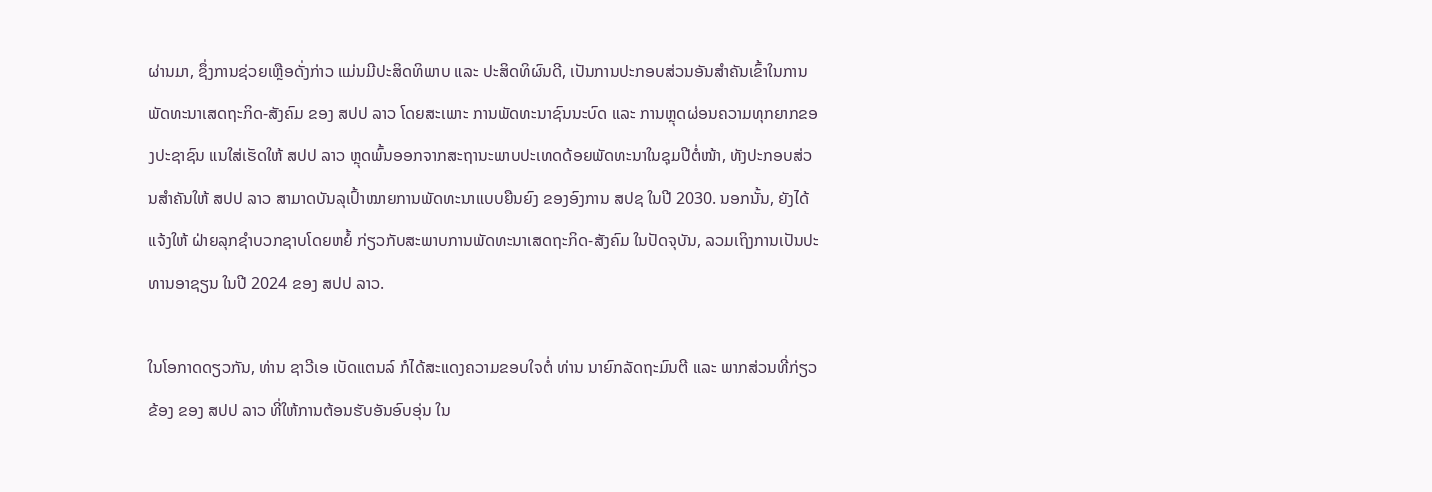ຜ່ານມາ, ຊຶ່ງການຊ່ວຍເຫຼືອດັ່ງກ່າວ ແມ່ນມີປະສິດທິພາບ ແລະ ປະສິດທິຜົນດີ, ເປັນການປະກອບສ່ວນອັນສໍາຄັນເຂົ້າໃນການພັດທະນາເສດຖະກິດ-ສັງຄົມ ຂອງ ສປປ ລາວ ໂດຍສະເພາະ ການພັດທະນາຊົນນະບົດ ແລະ ການຫຼຸດຜ່ອນຄວາມທຸກຍາກຂອງປະຊາຊົນ ແນໃສ່ເຮັດໃຫ້ ສປປ ລາວ ຫຼຸດພົ້ນອອກຈາກສະຖານະພາບປະເທດດ້ອຍພັດທະນາໃນຊຸມປີຕໍ່ໜ້າ, ທັງປະກອບສ່ວນສຳຄັນໃຫ້ ສປປ ລາວ ສາມາດບັນລຸເປົ້າໝາຍການພັດທະນາແບບຍືນຍົງ ຂອງອົງການ ສປຊ ໃນປີ 2030. ນອກນັ້ນ, ຍັງໄດ້ແຈ້ງໃຫ້ ຝ່າຍລຸກຊໍາບວກຊາບໂດຍຫຍໍ້ ກ່ຽວກັບສະພາບການພັດທະນາເສດຖະກິດ-ສັງຄົມ ໃນປັດຈຸບັນ, ລວມເຖິງການເປັນປະທານອາຊຽນ ໃນປີ 2024 ຂອງ ສປປ ລາວ.

ໃນໂອກາດດຽວກັນ, ທ່ານ ຊາວີເອ ເບັດແຕນລ໌ ກໍໄດ້ສະແດງຄວາມຂອບໃຈຕໍ່ ທ່ານ ນາຍົກລັດຖະມົນຕີ ແລະ ພາກສ່ວນທີ່ກ່ຽວຂ້ອງ ຂອງ ສປປ ລາວ ທີ່ໃຫ້ການຕ້ອນຮັບອັນອົບອຸ່ນ ໃນ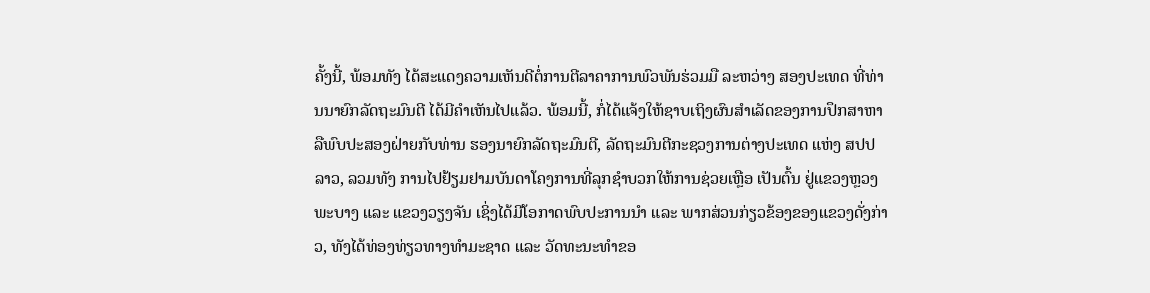ຄັ້ງນີ້, ພ້ອມທັງ ໄດ້ສະແດງຄວາມເຫັນດີຕໍ່ການຕີລາຄາການພົວພັນຮ່ວມມື ລະຫວ່າງ ສອງປະເທດ ທີ່ທ່ານນາຍົກລັດຖະມົນຕີ ໄດ້ມີຄຳເຫັນໄປແລ້ວ. ພ້ອມນີ້, ກໍ່ໄດ້ແຈ້ງໃຫ້ຊາບເຖິງຜົນສໍາເລັດຂອງການປຶກສາຫາລືພົບປະສອງຝ່າຍກັບທ່ານ ຮອງນາຍົກລັດຖະມົນຕີ, ລັດຖະມົນຕີກະຊວງການຕ່າງປະເທດ ແຫ່ງ ສປປ ລາວ, ລວມທັງ ການໄປຢ້ຽມຢາມບັນດາໂຄງການທີ່ລຸກຊໍາບວກໃຫ້ການຊ່ວຍເຫຼືອ ເປັນຕົ້ນ ຢູ່ແຂວງຫຼວງພະບາງ ແລະ ແຂວງວຽງຈັນ ເຊິ່ງໄດ້ມີໂອກາດພົບປະການນໍາ ແລະ ພາກສ່ວນກ່ຽວຂ້ອງຂອງແຂວງດັ່ງກ່າວ, ທັງໄດ້ທ່ອງທ່ຽວທາງທໍາມະຊາດ ແລະ ວັດທະນະທໍາຂອ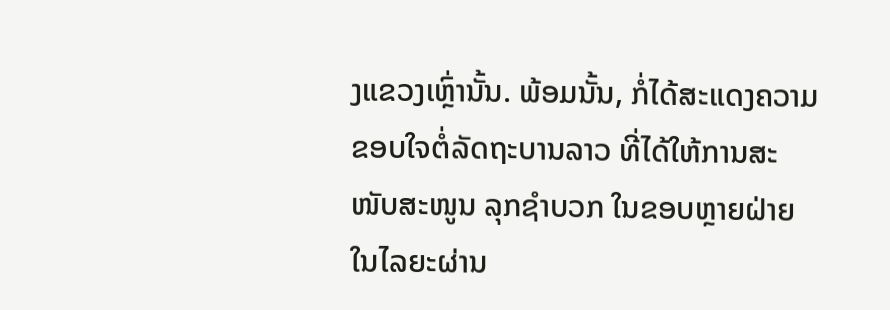ງແຂວງເຫຼົ່ານັ້ນ. ພ້ອມນັ້ນ, ກໍ່ໄດ້ສະແດງຄວາມຂອບໃຈຕໍ່ລັດຖະບານລາວ ທີ່ໄດ້ໃຫ້ການສະໜັບສະໜູນ ລຸກຊໍາບວກ ໃນຂອບຫຼາຍຝ່າຍ ໃນໄລຍະຜ່ານ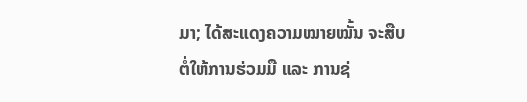ມາ; ໄດ້ສະແດງຄວາມໝາຍໝັ້ນ ຈະສືບຕໍ່ໃຫ້ການຮ່ວມມື ແລະ ການຊ່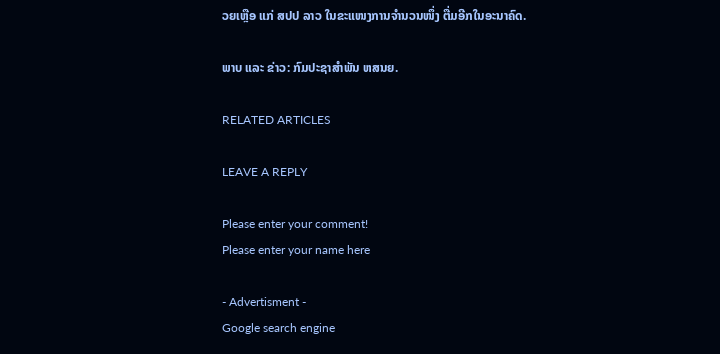ວຍເຫຼືອ ແກ່ ສປປ ລາວ ໃນຂະແໜງການຈຳນວນໜຶ່ງ ຕື່ມອີກໃນອະນາຄົດ.

ພາບ ແລະ ຂ່າວ: ກົມປະຊາສຳພັນ ຫສນຍ.

RELATED ARTICLES

LEAVE A REPLY

Please enter your comment!
Please enter your name here

- Advertisment -
Google search engine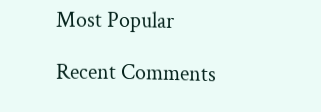Most Popular

Recent Comments